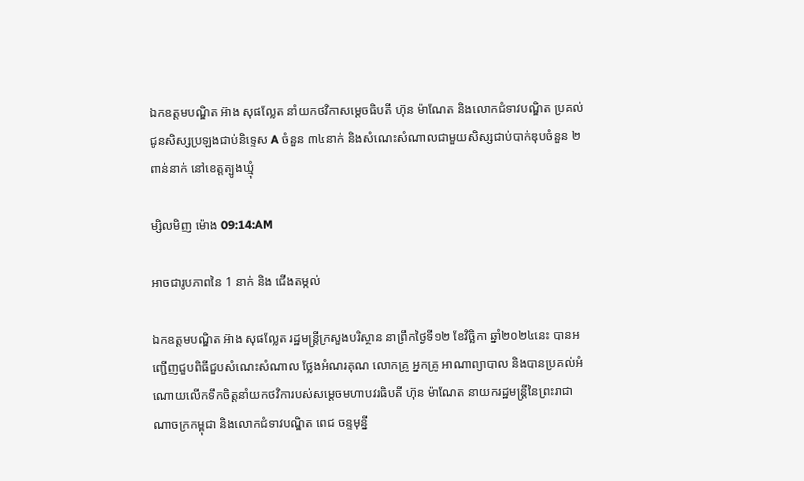ឯកឧត្តមបណ្ឌិត អ៊ាង សុផល្លែត នាំយកថវិកាសម្តេចធិបតី ហ៊ុន ម៉ាណែត និងលោកជំទាវបណ្ឌិត ប្រគល់ជូនសិស្សប្រឡងជាប់និទ្ទេស A ចំនួន ៣៤នាក់ និងសំណេះសំណាលជាមួយសិស្សជាប់បាក់ឌុបចំនួន ២ពាន់នាក់ នៅខេត្តត្បូងឃ្មុំ

ម្សិលមិញ ម៉ោង 09:14:AM

អាចជារូបភាពនៃ 1 នាក់ និង ជើងតម្កល់

ឯកឧត្តមបណ្ឌិត អ៊ាង សុផល្លែត រដ្ឋមន្ត្រីក្រសួងបរិស្ថាន នាព្រឹកថ្ងៃទី១២ ខែវិច្ឆិកា ឆ្នាំ២០២៤នេះ បានអញ្ជើញជួបពិធីជួបសំណេះសំណាល ថ្លែងអំណរគុណ លោកគ្រូ អ្នកគ្រូ អាណាព្យាបាល និងបានប្រគល់អំណោយលើកទឹកចិត្តនាំយកថវិការបស់សម្តេចមហាបវរធិបតី ហ៊ុន ម៉ាណែត នាយករដ្ឋមន្រ្តីនៃព្រះរាជាណាចក្រកម្ពុជា និងលោកជំទាវបណ្ឌិត ពេជ ចន្ទមុន្នី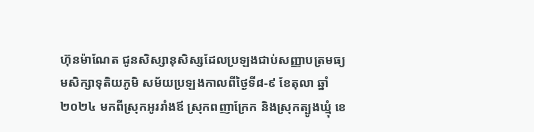ហ៊ុនម៉ាណែត ជូនសិស្សានុសិស្សដែលប្រឡងជាប់សញ្ញាបត្រមធ្យមសិក្សាទុតិយភូមិ សម័យប្រឡងកាលពីថ្ងៃទី៨-៩ ខែតុលា ឆ្នាំ២០២៤ មកពីស្រុកអូររាំងឪ ស្រុកពញាក្រែក និងស្រុកត្បូងឃ្មុំ ខេ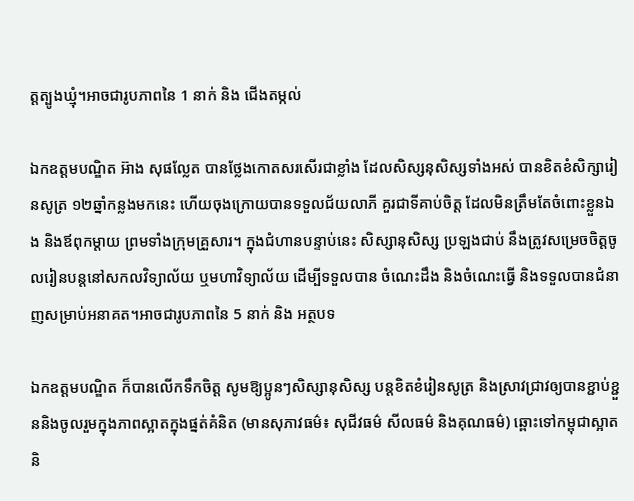ត្តត្បូងឃ្មុំ។អាចជារូបភាពនៃ 1 នាក់ និង ជើងតម្កល់

ឯកឧត្តមបណ្ឌិត អ៊ាង សុផល្លែត បានថ្លែងកោតសរសើរជាខ្លាំង ដែលសិស្សនុសិស្សទាំងអស់ បានខិតខំសិក្សារៀនសូត្រ ១២ឆ្នាំកន្លងមកនេះ ហើយចុងក្រោយបានទទួលជ័យលាភី គួរជាទីគាប់ចិត្ត ដែលមិនត្រឹមតែចំពោះខ្លួនឯង និងឪពុកម្តាយ ព្រមទាំងក្រុមគ្រួសារ។ ក្នុងជំហានបន្ទាប់នេះ សិស្សានុសិស្ស ប្រឡងជាប់ នឹងត្រូវសម្រេចចិត្តចូលរៀនបន្តនៅសកលវិទ្យាល័យ ឬមហាវិទ្យាល័យ ដើម្បីទទួលបាន ចំណេះដឹង និងចំណេះធ្វើ និងទទួលបានជំនាញសម្រាប់អនាគត។អាចជារូបភាពនៃ 5 នាក់ និង អត្ថបទ

ឯកឧត្តមបណ្ឌិត ក៏បានលើកទឹកចិត្ត សូមឱ្យប្អូនៗសិស្សានុសិស្ស បន្តខិតខំរៀនសូត្រ និងស្រាវជ្រាវឲ្យបានខ្ជាប់ខ្ជួននិងចូលរួមក្នុងភាពស្អាតក្នុងផ្នត់គំនិត (មានសុភាវធម៌៖ សុជីវធម៌ សីលធម៌ និងគុណធម៌) ឆ្ពោះទៅកម្ពុជាស្អាត និ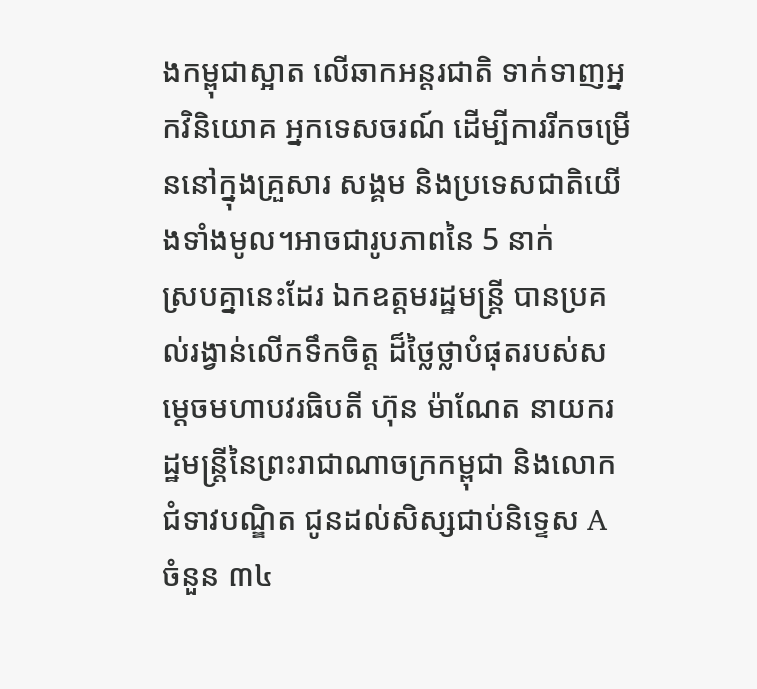ងកម្ពុជាស្អាត លើឆាកអន្តរជាតិ ទាក់ទាញអ្នកវិនិយោគ អ្នកទេសចរណ៍ ដើម្បីការរីកចម្រើននៅក្នុងគ្រួសារ សង្គម និងប្រទេសជាតិយើងទាំងមូល។អាចជារូបភាពនៃ 5 នាក់
ស្របគ្នានេះដែរ ឯកឧត្តមរដ្ឋមន្រ្តី បានប្រគល់រង្វាន់លើកទឹកចិត្ត ដ៏ថ្លៃថ្លាបំផុតរបស់សម្តេចមហាបវរធិបតី ហ៊ុន ម៉ាណែត នាយករដ្ឋមន្រ្តីនៃព្រះរាជាណាចក្រកម្ពុជា និងលោកជំទាវបណ្ឌិត ជូនដល់សិស្សជាប់និទ្ទេស A ចំនួន ៣៤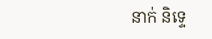នាក់ និទ្ទេ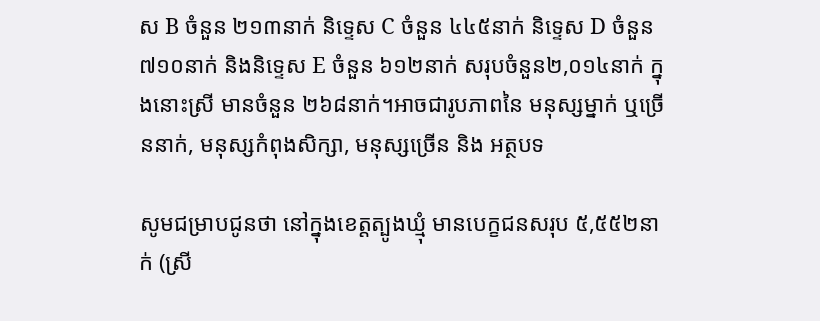ស B ចំនួន ២១៣នាក់ និទ្ទេស C ចំនួន ៤៤៥នាក់ និទ្ទេស D ចំនួន ៧១០នាក់ និងនិទ្ទេស E ចំនួន ៦១២នាក់ សរុបចំនួន២,០១៤នាក់ ក្នុងនោះស្រី មានចំនួន ២៦៨នាក់។អាចជារូបភាពនៃ មនុស្សម្នាក់ ឬច្រើននាក់, មនុស្សកំពុងសិក្សា, មនុស្សច្រើន និង អត្ថបទ

សូមជម្រាបជូនថា នៅក្នុងខេត្តត្បូងឃ្មុំ មានបេក្ខជនសរុប ៥,៥៥២នាក់ (ស្រី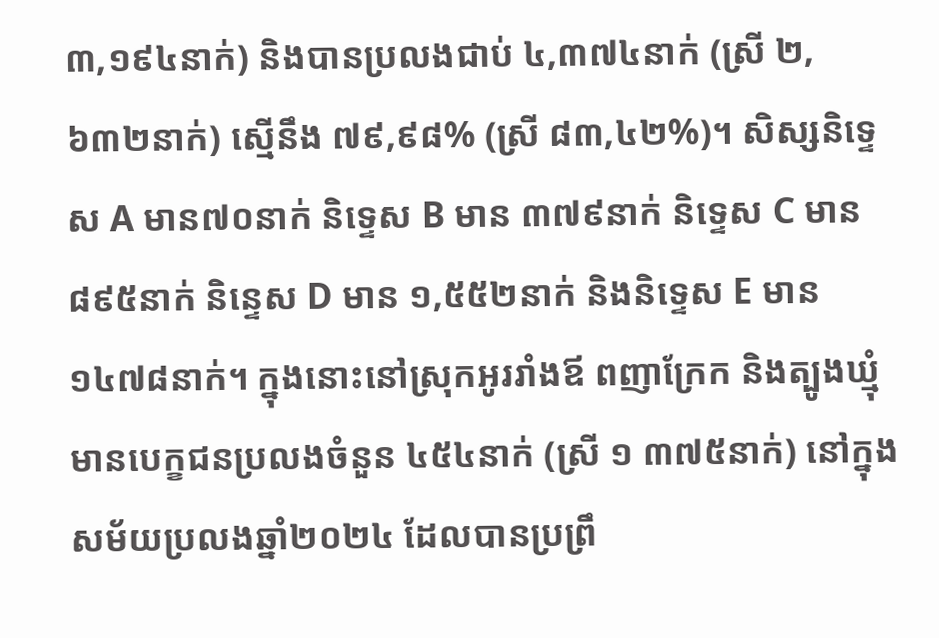៣,១៩៤នាក់) និងបានប្រលងជាប់ ៤,៣៧៤នាក់ (ស្រី ២,៦៣២នាក់) ស្មើនឹង ៧៩,៩៨% (ស្រី ៨៣,៤២%)។ សិស្សនិទេ្ទស A មាន៧០នាក់ និទ្ទេស B មាន ៣៧៩នាក់ និទ្ទេស C មាន ៨៩៥នាក់ និន្ទេស D មាន ១,៥៥២នាក់ និងនិទ្ទេស E មាន ១៤៧៨នាក់។ ក្នុងនោះនៅស្រុកអូររាំងឪ ពញាក្រែក និងត្បូងឃ្មុំ មានបេក្ខជនប្រលងចំនួន ៤៥៤នាក់ (ស្រី ១ ៣៧៥នាក់) នៅក្នុងសម័យប្រលងឆ្នាំ២០២៤ ដែលបានប្រព្រឹ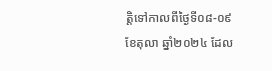ត្តិទៅកាលពីថ្ងៃទី០៨-០៩ ខែតុលា ឆ្នាំ២០២៤ ដែល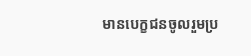មានបេក្ខជនចូលរួមប្រ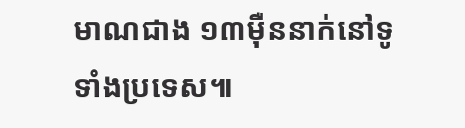មាណជាង ១៣ម៉ឺននាក់នៅទូទាំងប្រទេស៕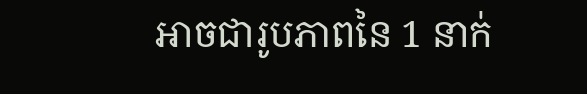អាចជារូបភាពនៃ 1 នាក់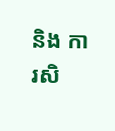និង ការសិ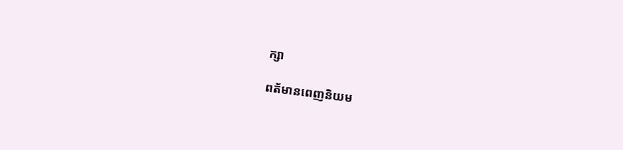ក្សា

ពត័មានពេញនិយម